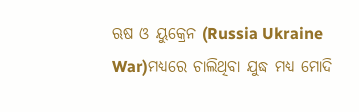ଋଷ ଓ ୟୁକ୍ରେନ (Russia Ukraine War)ମଧ୍ୟରେ ଚାଲିଥିବା ଯୁଦ୍ଧ ମଧ୍ୟ ମୋଦି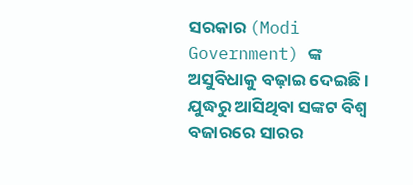ସରକାର (Modi Government) ଙ୍କ ଅସୁବିଧାକୁ ବଢ଼ାଇ ଦେଇଛି । ଯୁଦ୍ଧରୁ ଆସିଥିବା ସଙ୍କଟ ବିଶ୍ୱ ବଜାରରେ ସାରର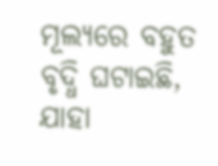ମୂଲ୍ୟରେ ବହୁତ ବୃଦ୍ଧି ଘଟାଇଛି, ଯାହା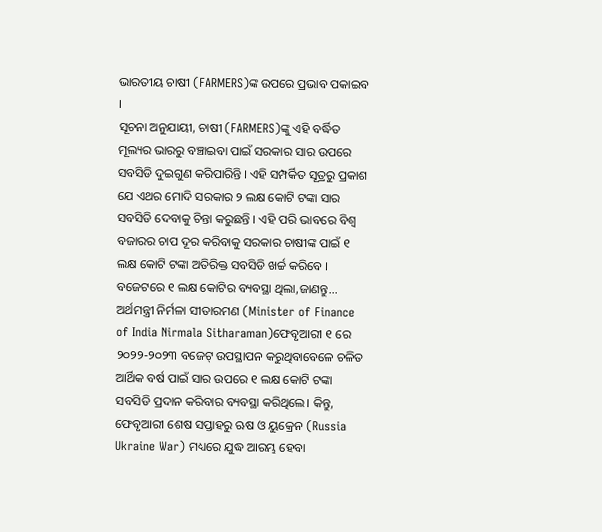ଭାରତୀୟ ଚାଷୀ (FARMERS)ଙ୍କ ଉପରେ ପ୍ରଭାବ ପକାଇବ ।
ସୂଚନା ଅନୁଯାୟୀ, ଚାଷୀ (FARMERS)ଙ୍କୁ ଏହି ବର୍ଦ୍ଧିତ ମୂଲ୍ୟର ଭାରରୁ ବଞ୍ଚାଇବା ପାଇଁ ସରକାର ସାର ଉପରେ ସବସିଡି ଦୁଇଗୁଣ କରିପାରିନ୍ତି । ଏହି ସମ୍ପର୍କିତ ସୂତ୍ରରୁ ପ୍ରକାଶ ଯେ ଏଥର ମୋଦି ସରକାର ୨ ଲକ୍ଷ କୋଟି ଟଙ୍କା ସାର ସବସିଡି ଦେବାକୁ ଚିନ୍ତା କରୁଛନ୍ତି । ଏହି ପରି ଭାବରେ ବିଶ୍ବ ବଜାରର ଚାପ ଦୂର କରିବାକୁ ସରକାର ଚାଷୀଙ୍କ ପାଇଁ ୧ ଲକ୍ଷ କୋଟି ଟଙ୍କା ଅତିରିକ୍ତ ସବସିଡି ଖର୍ଚ୍ଚ କରିବେ ।
ବଜେଟରେ ୧ ଲକ୍ଷ କୋଟିର ବ୍ୟବସ୍ଥା ଥିଲା,ଜାଣନ୍ତୁ...
ଅର୍ଥମନ୍ତ୍ରୀ ନିର୍ମଳା ସୀତାରମଣ (Minister of Finance of India Nirmala Sitharaman)ଫେବୃଆରୀ ୧ ରେ ୨୦୨୨-୨୦୨୩ ବଜେଟ୍ ଉପସ୍ଥାପନ କରୁଥିବାବେଳେ ଚଳିତ ଆର୍ଥିକ ବର୍ଷ ପାଇଁ ସାର ଉପରେ ୧ ଲକ୍ଷ କୋଟି ଟଙ୍କା ସବସିଡି ପ୍ରଦାନ କରିବାର ବ୍ୟବସ୍ଥା କରିଥିଲେ। କିନ୍ତୁ, ଫେବୃଆରୀ ଶେଷ ସପ୍ତାହରୁ ଋଷ ଓ ୟୁକ୍ରେନ (Russia Ukraine War) ମଧ୍ୟରେ ଯୁଦ୍ଧ ଆରମ୍ଭ ହେବା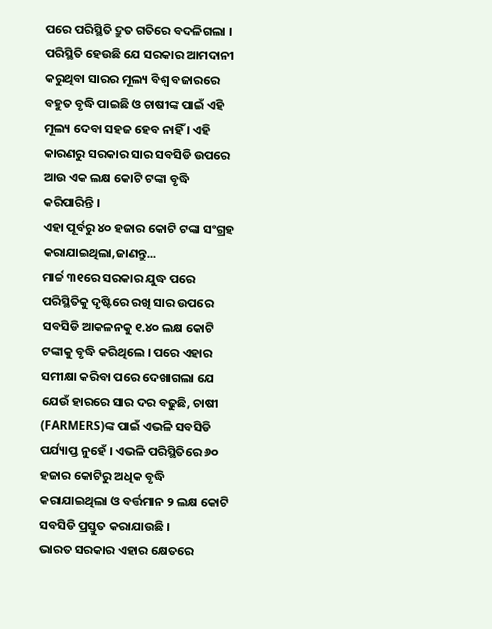ପରେ ପରିସ୍ଥିତି ଦ୍ରୁତ ଗତିରେ ବଦଳିଗଲା ।
ପରିସ୍ଥିତି ହେଉଛି ଯେ ସରକାର ଆମଦାନୀ କରୁଥିବା ସାରର ମୂଲ୍ୟ ବିଶ୍ବ ବଜାରରେ ବହୁତ ବୃଦ୍ଧି ପାଇଛି ଓ ଚାଷୀଙ୍କ ପାଇଁ ଏହି ମୂଲ୍ୟ ଦେବା ସହଜ ହେବ ନାହିଁ । ଏହି କାରଣରୁ ସରକାର ସାର ସବସିଡି ଉପରେ ଆଉ ଏକ ଲକ୍ଷ କୋଟି ଟଙ୍କା ବୃଦ୍ଧି କରିପାରିନ୍ତି ।
ଏହା ପୂର୍ବରୁ ୪୦ ହଜାର କୋଟି ଟଙ୍କା ସଂଗ୍ରହ କରାଯାଇଥିଲା,ଜାଣନ୍ତୁ...
ମାର୍ଚ୍ଚ ୩୧ରେ ସରକାର ଯୁଦ୍ଧ ପରେ ପରିସ୍ଥିତିକୁ ଦୃଷ୍ଟିରେ ରଖି ସାର ଉପରେ ସବସିଡି ଆକଳନକୁ ୧.୪୦ ଲକ୍ଷ କୋଟି ଟଙ୍କାକୁ ବୃଦ୍ଧି କରିଥିଲେ । ପରେ ଏହାର ସମୀକ୍ଷା କରିବା ପରେ ଦେଖାଗଲା ଯେ ଯେଉଁ ହାରରେ ସାର ଦର ବଢୁଛି, ଚାଷୀ (FARMERS)ଙ୍କ ପାଇଁ ଏଭଳି ସବସିଡି ପର୍ଯ୍ୟାପ୍ତ ନୁହେଁ । ଏଭଳି ପରିସ୍ଥିତିରେ ୬୦ ହଜାର କୋଟିରୁ ଅଧିକ ବୃଦ୍ଧି କରାଯାଇଥିଲା ଓ ବର୍ତ୍ତମାନ ୨ ଲକ୍ଷ କୋଟି ସବସିଡି ପ୍ରସ୍ତୁତ କରାଯାଉଛି ।
ଭାରତ ସରକାର ଏହାର କ୍ଷେତରେ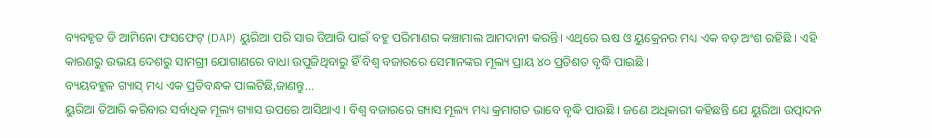ବ୍ୟବହୃତ ଡି ଆମିନୋ ଫସଫେଟ୍ (DAP) ୟୁରିଆ ପରି ସାର ତିଆରି ପାଇଁ ବହୁ ପରିମାଣର କଞ୍ଚାମାଲ ଆମଦାନୀ କରନ୍ତି। ଏଥିରେ ଋଷ ଓ ୟୁକ୍ରେନର ମଧ୍ୟ ଏକ ବଡ଼ ଅଂଶ ରହିଛି । ଏହି କାରଣରୁ ଉଭୟ ଦେଶରୁ ସାମଗ୍ରୀ ଯୋଗାଣରେ ବାଧା ଉପୁଜିଥିବାରୁ ହିଁ ବିଶ୍ୱ ବଜାରରେ ସେମାନଙ୍କର ମୂଲ୍ୟ ପ୍ରାୟ ୪୦ ପ୍ରତିଶତ ବୃଦ୍ଧି ପାଇଛି ।
ବ୍ୟୟବହୁଳ ଗ୍ୟାସ୍ ମଧ୍ୟ ଏକ ପ୍ରତିବନ୍ଧକ ପାଲଟିଛି,ଜାଣନ୍ତୁ...
ୟୁରିଆ ତିଆରି କରିବାର ସର୍ବାଧିକ ମୂଲ୍ୟ ଗ୍ୟାସ ଉପରେ ଆସିଥାଏ । ବିଶ୍ୱ ବଜାରରେ ଗ୍ୟାସ ମୂଲ୍ୟ ମଧ୍ୟ କ୍ରମାଗତ ଭାବେ ବୃଦ୍ଧି ପାଉଛି । ଜଣେ ଅଧିକାରୀ କହିଛନ୍ତି ଯେ ୟୁରିଆ ଉତ୍ପାଦନ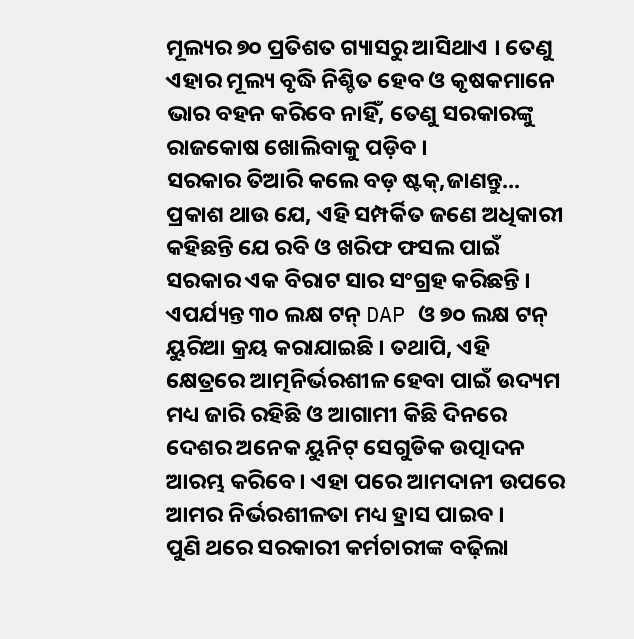ମୂଲ୍ୟର ୭୦ ପ୍ରତିଶତ ଗ୍ୟାସରୁ ଆସିଥାଏ । ତେଣୁ ଏହାର ମୂଲ୍ୟ ବୃଦ୍ଧି ନିଶ୍ଚିତ ହେବ ଓ କୃଷକମାନେ ଭାର ବହନ କରିବେ ନାହିଁ, ତେଣୁ ସରକାରଙ୍କୁ ରାଜକୋଷ ଖୋଲିବାକୁ ପଡ଼ିବ ।
ସରକାର ତିଆରି କଲେ ବଡ଼ ଷ୍ଟକ୍,ଜାଣନ୍ତୁ...
ପ୍ରକାଶ ଥାଉ ଯେ, ଏହି ସମ୍ପର୍କିତ ଜଣେ ଅଧିକାରୀ କହିଛନ୍ତି ଯେ ରବି ଓ ଖରିଫ ଫସଲ ପାଇଁ ସରକାର ଏକ ବିରାଟ ସାର ସଂଗ୍ରହ କରିଛନ୍ତି । ଏପର୍ଯ୍ୟନ୍ତ ୩୦ ଲକ୍ଷ ଟନ୍ DAP ଓ ୭୦ ଲକ୍ଷ ଟନ୍ ୟୁରିଆ କ୍ରୟ କରାଯାଇଛି । ତଥାପି, ଏହି କ୍ଷେତ୍ରରେ ଆତ୍ମନିର୍ଭରଶୀଳ ହେବା ପାଇଁ ଉଦ୍ୟମ ମଧ୍ୟ ଜାରି ରହିଛି ଓ ଆଗାମୀ କିଛି ଦିନରେ ଦେଶର ଅନେକ ୟୁନିଟ୍ ସେଗୁଡିକ ଉତ୍ପାଦନ ଆରମ୍ଭ କରିବେ । ଏହା ପରେ ଆମଦାନୀ ଉପରେ ଆମର ନିର୍ଭରଶୀଳତା ମଧ୍ୟ ହ୍ରାସ ପାଇବ ।
ପୁଣି ଥରେ ସରକାରୀ କର୍ମଚାରୀଙ୍କ ବଢ଼ିଲା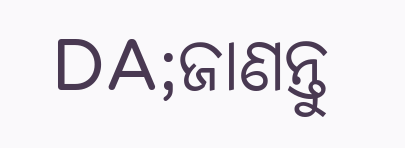DA;ଜାଣନ୍ତୁ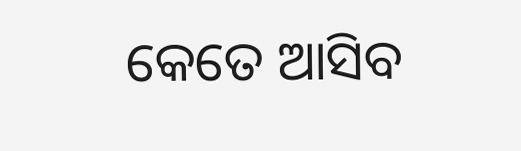କେତେ ଆସିବ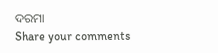ଦରମା
Share your comments